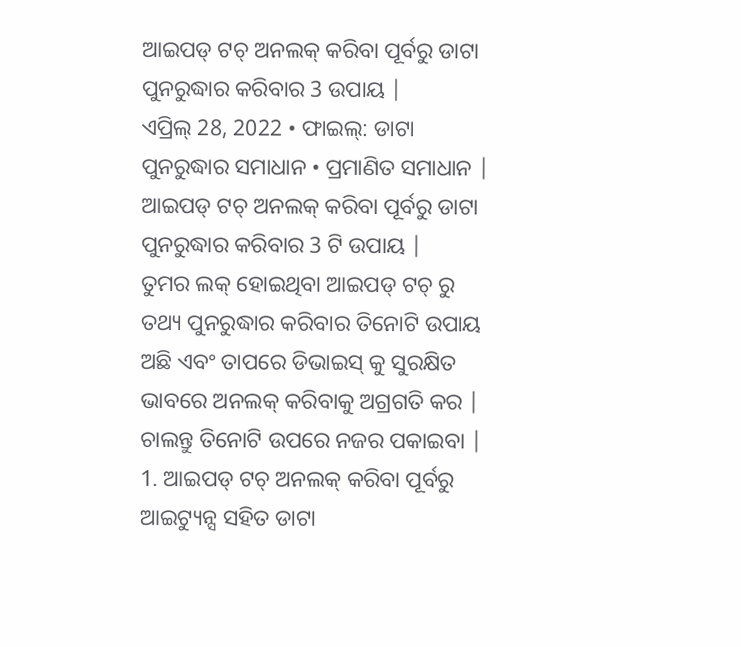ଆଇପଡ୍ ଟଚ୍ ଅନଲକ୍ କରିବା ପୂର୍ବରୁ ଡାଟା ପୁନରୁଦ୍ଧାର କରିବାର 3 ଉପାୟ |
ଏପ୍ରିଲ୍ 28, 2022 • ଫାଇଲ୍: ଡାଟା ପୁନରୁଦ୍ଧାର ସମାଧାନ • ପ୍ରମାଣିତ ସମାଧାନ |
ଆଇପଡ୍ ଟଚ୍ ଅନଲକ୍ କରିବା ପୂର୍ବରୁ ଡାଟା ପୁନରୁଦ୍ଧାର କରିବାର 3 ଟି ଉପାୟ |
ତୁମର ଲକ୍ ହୋଇଥିବା ଆଇପଡ୍ ଟଚ୍ ରୁ ତଥ୍ୟ ପୁନରୁଦ୍ଧାର କରିବାର ତିନୋଟି ଉପାୟ ଅଛି ଏବଂ ତାପରେ ଡିଭାଇସ୍ କୁ ସୁରକ୍ଷିତ ଭାବରେ ଅନଲକ୍ କରିବାକୁ ଅଗ୍ରଗତି କର | ଚାଲନ୍ତୁ ତିନୋଟି ଉପରେ ନଜର ପକାଇବା |
1. ଆଇପଡ୍ ଟଚ୍ ଅନଲକ୍ କରିବା ପୂର୍ବରୁ ଆଇଟ୍ୟୁନ୍ସ ସହିତ ଡାଟା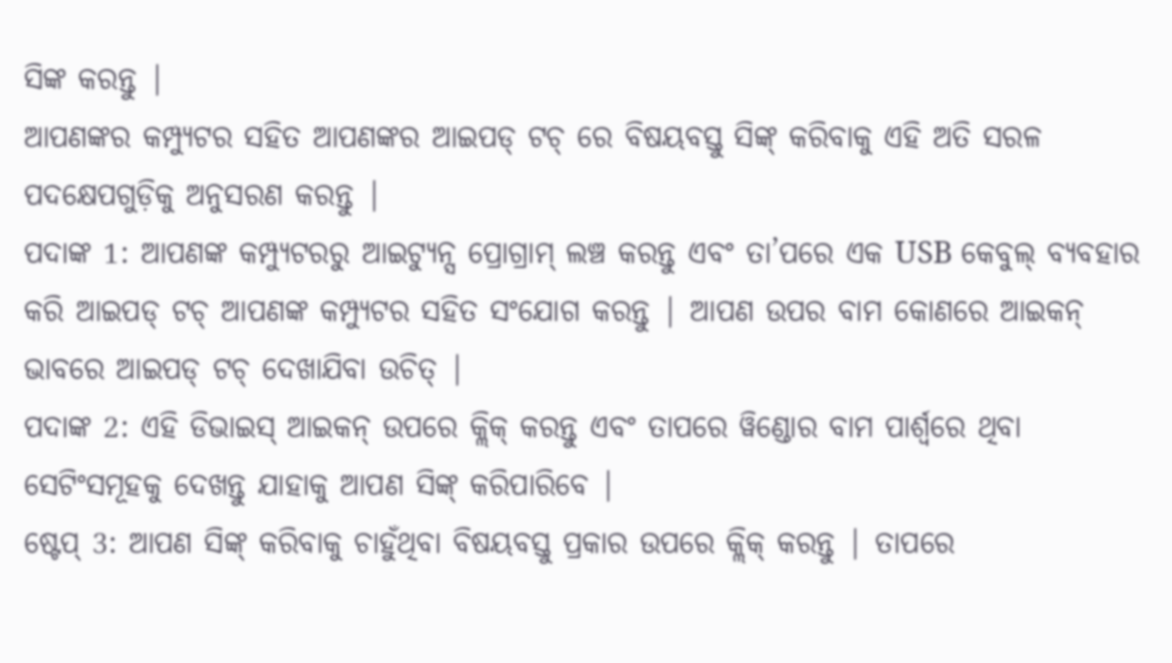ସିଙ୍କ କରନ୍ତୁ |
ଆପଣଙ୍କର କମ୍ପ୍ୟୁଟର ସହିତ ଆପଣଙ୍କର ଆଇପଡ୍ ଟଚ୍ ରେ ବିଷୟବସ୍ତୁ ସିଙ୍କ୍ କରିବାକୁ ଏହି ଅତି ସରଳ ପଦକ୍ଷେପଗୁଡ଼ିକୁ ଅନୁସରଣ କରନ୍ତୁ |
ପଦାଙ୍କ 1: ଆପଣଙ୍କ କମ୍ପ୍ୟୁଟରରୁ ଆଇଟ୍ୟୁନ୍ସ ପ୍ରୋଗ୍ରାମ୍ ଲଞ୍ଚ କରନ୍ତୁ ଏବଂ ତା’ପରେ ଏକ USB କେବୁଲ୍ ବ୍ୟବହାର କରି ଆଇପଡ୍ ଟଚ୍ ଆପଣଙ୍କ କମ୍ପ୍ୟୁଟର ସହିତ ସଂଯୋଗ କରନ୍ତୁ | ଆପଣ ଉପର ବାମ କୋଣରେ ଆଇକନ୍ ଭାବରେ ଆଇପଡ୍ ଟଚ୍ ଦେଖାଯିବା ଉଚିତ୍ |
ପଦାଙ୍କ 2: ଏହି ଡିଭାଇସ୍ ଆଇକନ୍ ଉପରେ କ୍ଲିକ୍ କରନ୍ତୁ ଏବଂ ତାପରେ ୱିଣ୍ଡୋର ବାମ ପାର୍ଶ୍ୱରେ ଥିବା ସେଟିଂସମୂହକୁ ଦେଖନ୍ତୁ ଯାହାକୁ ଆପଣ ସିଙ୍କ୍ କରିପାରିବେ |
ଷ୍ଟେପ୍ 3: ଆପଣ ସିଙ୍କ୍ କରିବାକୁ ଚାହୁଁଥିବା ବିଷୟବସ୍ତୁ ପ୍ରକାର ଉପରେ କ୍ଲିକ୍ କରନ୍ତୁ | ତାପରେ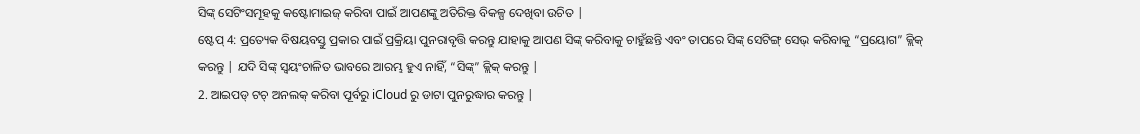ସିଙ୍କ୍ ସେଟିଂସମୂହକୁ କଷ୍ଟୋମାଇଜ୍ କରିବା ପାଇଁ ଆପଣଙ୍କୁ ଅତିରିକ୍ତ ବିକଳ୍ପ ଦେଖିବା ଉଚିତ |
ଷ୍ଟେପ୍ 4: ପ୍ରତ୍ୟେକ ବିଷୟବସ୍ତୁ ପ୍ରକାର ପାଇଁ ପ୍ରକ୍ରିୟା ପୁନରାବୃତ୍ତି କରନ୍ତୁ ଯାହାକୁ ଆପଣ ସିଙ୍କ୍ କରିବାକୁ ଚାହୁଁଛନ୍ତି ଏବଂ ତାପରେ ସିଙ୍କ୍ ସେଟିଙ୍ଗ୍ ସେଭ୍ କରିବାକୁ “ପ୍ରୟୋଗ” କ୍ଲିକ୍ କରନ୍ତୁ | ଯଦି ସିଙ୍କ୍ ସ୍ୱୟଂଚାଳିତ ଭାବରେ ଆରମ୍ଭ ହୁଏ ନାହିଁ, “ସିଙ୍କ୍” କ୍ଲିକ୍ କରନ୍ତୁ |
2. ଆଇପଡ୍ ଟଚ୍ ଅନଲକ୍ କରିବା ପୂର୍ବରୁ iCloud ରୁ ଡାଟା ପୁନରୁଦ୍ଧାର କରନ୍ତୁ |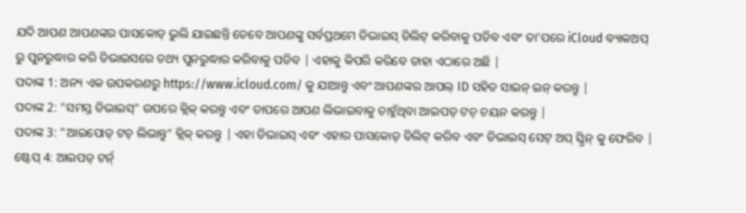ଯଦି ଆପଣ ଆପଣଙ୍କର ପାସକୋଡ୍ ଭୁଲି ଯାଇଛନ୍ତି ତେବେ ଆପଣଙ୍କୁ ସର୍ବପ୍ରଥମେ ଡିଭାଇସ୍ ଡିଲିଟ୍ କରିବାକୁ ପଡିବ ଏବଂ ତା’ପରେ iCloud ବ୍ୟାକଅପ୍ ରୁ ପୁନରୁଦ୍ଧାର କରି ଡିଭାଇସରେ ତଥ୍ୟ ପୁନରୁଦ୍ଧାର କରିବାକୁ ପଡିବ | ଏହାକୁ କିପରି କରିବେ ତାହା ଏଠାରେ ଅଛି |
ପଦାଙ୍କ 1: ଅନ୍ୟ ଏକ ଉପକରଣରୁ https://www.icloud.com/ କୁ ଯାଆନ୍ତୁ ଏବଂ ଆପଣଙ୍କର ଆପଲ୍ ID ସହିତ ସାଇନ୍ ଇନ୍ କରନ୍ତୁ |
ପଦାଙ୍କ 2: "ସମସ୍ତ ଡିଭାଇସ୍" ଉପରେ କ୍ଲିକ୍ କରନ୍ତୁ ଏବଂ ତାପରେ ଆପଣ ଲିଭାଇବାକୁ ଚାହୁଁଥିବା ଆଇପଡ୍ ଟଚ୍ ଚୟନ କରନ୍ତୁ |
ପଦାଙ୍କ 3: "ଆଇପୋଡ୍ ଟଚ୍ ଲିଭାନ୍ତୁ" କ୍ଲିକ୍ କରନ୍ତୁ | ଏହା ଡିଭାଇସ୍ ଏବଂ ଏହାର ପାସକୋଡ୍ ଡିଲିଟ୍ କରିବ ଏବଂ ଡିଭାଇସ୍ ସେଟ୍ ଅପ୍ ସ୍କ୍ରିନ୍ କୁ ଫେରିବ |
ଷ୍ଟେପ୍ 4: ଆଇପଡ୍ ଟର୍ନ୍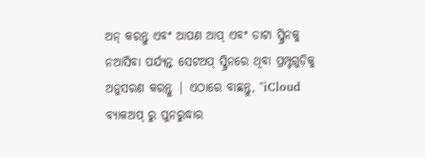ଅନ୍ କରନ୍ତୁ ଏବଂ ଆପଣ ଆପ୍ ଏବଂ ଡାଟା ସ୍କ୍ରିନକୁ ନଆସିବା ପର୍ଯ୍ୟନ୍ତ ସେଟଅପ୍ ସ୍କ୍ରିନରେ ଥିବା ପ୍ରମ୍ପ୍ଟଗୁଡ଼ିକୁ ଅନୁସରଣ କରନ୍ତୁ | ଏଠାରେ ବାଛନ୍ତୁ, "iCloud ବ୍ୟାକଅପ୍ ରୁ ପୁନରୁଦ୍ଧାର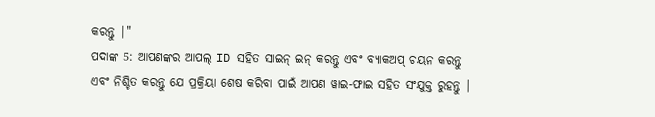କରନ୍ତୁ |"
ପଦାଙ୍କ 5: ଆପଣଙ୍କର ଆପଲ୍ ID ସହିତ ସାଇନ୍ ଇନ୍ କରନ୍ତୁ ଏବଂ ବ୍ୟାକଅପ୍ ଚୟନ କରନ୍ତୁ ଏବଂ ନିଶ୍ଚିତ କରନ୍ତୁ ଯେ ପ୍ରକ୍ରିୟା ଶେଷ କରିବା ପାଇଁ ଆପଣ ୱାଇ-ଫାଇ ସହିତ ସଂଯୁକ୍ତ ରୁହନ୍ତୁ |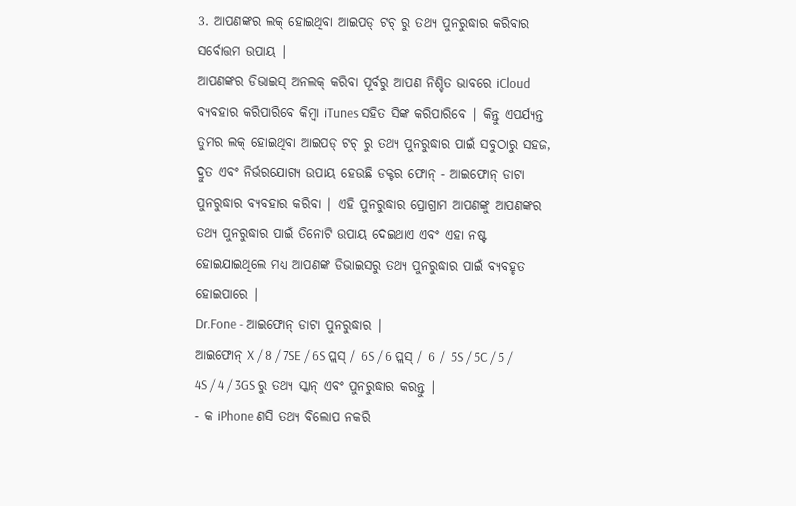3. ଆପଣଙ୍କର ଲକ୍ ହୋଇଥିବା ଆଇପଡ୍ ଟଚ୍ ରୁ ତଥ୍ୟ ପୁନରୁଦ୍ଧାର କରିବାର ସର୍ବୋତ୍ତମ ଉପାୟ |
ଆପଣଙ୍କର ଡିଭାଇସ୍ ଅନଲକ୍ କରିବା ପୂର୍ବରୁ ଆପଣ ନିଶ୍ଚିତ ଭାବରେ iCloud ବ୍ୟବହାର କରିପାରିବେ କିମ୍ବା iTunes ସହିତ ସିଙ୍କ କରିପାରିବେ | କିନ୍ତୁ ଏପର୍ଯ୍ୟନ୍ତ ତୁମର ଲକ୍ ହୋଇଥିବା ଆଇପଡ୍ ଟଚ୍ ରୁ ତଥ୍ୟ ପୁନରୁଦ୍ଧାର ପାଇଁ ସବୁଠାରୁ ସହଜ, ଦ୍ରୁତ ଏବଂ ନିର୍ଭରଯୋଗ୍ୟ ଉପାୟ ହେଉଛି ଡକ୍ଟର ଫୋନ୍ - ଆଇଫୋନ୍ ଡାଟା ପୁନରୁଦ୍ଧାର ବ୍ୟବହାର କରିବା | ଏହି ପୁନରୁଦ୍ଧାର ପ୍ରୋଗ୍ରାମ ଆପଣଙ୍କୁ ଆପଣଙ୍କର ତଥ୍ୟ ପୁନରୁଦ୍ଧାର ପାଇଁ ତିନୋଟି ଉପାୟ ଦେଇଥାଏ ଏବଂ ଏହା ନଷ୍ଟ ହୋଇଯାଇଥିଲେ ମଧ୍ୟ ଆପଣଙ୍କ ଡିଭାଇସରୁ ତଥ୍ୟ ପୁନରୁଦ୍ଧାର ପାଇଁ ବ୍ୟବହୃତ ହୋଇପାରେ |
Dr.Fone - ଆଇଫୋନ୍ ଡାଟା ପୁନରୁଦ୍ଧାର |
ଆଇଫୋନ୍ X / 8 / 7SE / 6S ପ୍ଲସ୍ / 6S / 6 ପ୍ଲସ୍ / 6 / 5S / 5C / 5 / 4S / 4 / 3GS ରୁ ତଥ୍ୟ ସ୍କାନ୍ ଏବଂ ପୁନରୁଦ୍ଧାର କରନ୍ତୁ |
- କ iPhone ଣସି ତଥ୍ୟ ବିଲୋପ ନକରି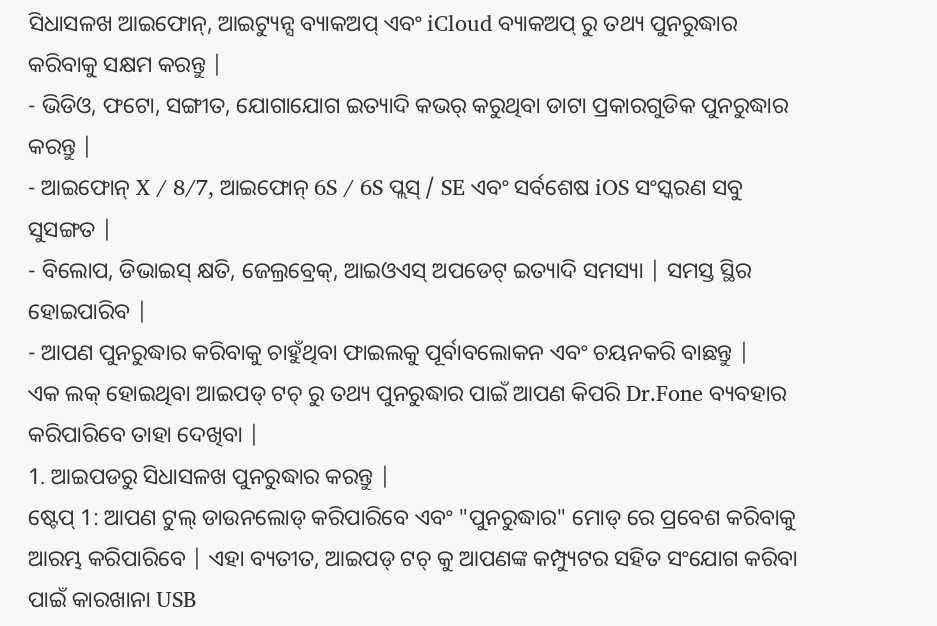ସିଧାସଳଖ ଆଇଫୋନ୍, ଆଇଟ୍ୟୁନ୍ସ ବ୍ୟାକଅପ୍ ଏବଂ iCloud ବ୍ୟାକଅପ୍ ରୁ ତଥ୍ୟ ପୁନରୁଦ୍ଧାର କରିବାକୁ ସକ୍ଷମ କରନ୍ତୁ |
- ଭିଡିଓ, ଫଟୋ, ସଙ୍ଗୀତ, ଯୋଗାଯୋଗ ଇତ୍ୟାଦି କଭର୍ କରୁଥିବା ଡାଟା ପ୍ରକାରଗୁଡିକ ପୁନରୁଦ୍ଧାର କରନ୍ତୁ |
- ଆଇଫୋନ୍ X / 8/7, ଆଇଫୋନ୍ 6S / 6S ପ୍ଲସ୍ / SE ଏବଂ ସର୍ବଶେଷ iOS ସଂସ୍କରଣ ସବୁ ସୁସଙ୍ଗତ |
- ବିଲୋପ, ଡିଭାଇସ୍ କ୍ଷତି, ଜେଲ୍ରବ୍ରେକ୍, ଆଇଓଏସ୍ ଅପଡେଟ୍ ଇତ୍ୟାଦି ସମସ୍ୟା | ସମସ୍ତ ସ୍ଥିର ହୋଇପାରିବ |
- ଆପଣ ପୁନରୁଦ୍ଧାର କରିବାକୁ ଚାହୁଁଥିବା ଫାଇଲକୁ ପୂର୍ବାବଲୋକନ ଏବଂ ଚୟନକରି ବାଛନ୍ତୁ |
ଏକ ଲକ୍ ହୋଇଥିବା ଆଇପଡ୍ ଟଚ୍ ରୁ ତଥ୍ୟ ପୁନରୁଦ୍ଧାର ପାଇଁ ଆପଣ କିପରି Dr.Fone ବ୍ୟବହାର କରିପାରିବେ ତାହା ଦେଖିବା |
1. ଆଇପଡରୁ ସିଧାସଳଖ ପୁନରୁଦ୍ଧାର କରନ୍ତୁ |
ଷ୍ଟେପ୍ 1: ଆପଣ ଟୁଲ୍ ଡାଉନଲୋଡ୍ କରିପାରିବେ ଏବଂ "ପୁନରୁଦ୍ଧାର" ମୋଡ୍ ରେ ପ୍ରବେଶ କରିବାକୁ ଆରମ୍ଭ କରିପାରିବେ | ଏହା ବ୍ୟତୀତ, ଆଇପଡ୍ ଟଚ୍ କୁ ଆପଣଙ୍କ କମ୍ପ୍ୟୁଟର ସହିତ ସଂଯୋଗ କରିବା ପାଇଁ କାରଖାନା USB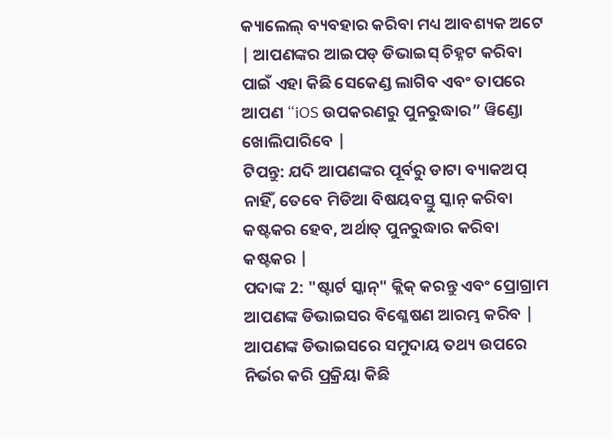କ୍ୟାଲେଲ୍ ବ୍ୟବହାର କରିବା ମଧ୍ୟ ଆବଶ୍ୟକ ଅଟେ | ଆପଣଙ୍କର ଆଇପଡ୍ ଡିଭାଇସ୍ ଚିହ୍ନଟ କରିବା ପାଇଁ ଏହା କିଛି ସେକେଣ୍ଡ ଲାଗିବ ଏବଂ ତାପରେ ଆପଣ “iOS ଉପକରଣରୁ ପୁନରୁଦ୍ଧାର” ୱିଣ୍ଡୋ ଖୋଲିପାରିବେ |
ଟିପନ୍ତୁ: ଯଦି ଆପଣଙ୍କର ପୂର୍ବରୁ ଡାଟା ବ୍ୟାକଅପ୍ ନାହିଁ, ତେବେ ମିଡିଆ ବିଷୟବସ୍ତୁ ସ୍କାନ୍ କରିବା କଷ୍ଟକର ହେବ, ଅର୍ଥାତ୍ ପୁନରୁଦ୍ଧାର କରିବା କଷ୍ଟକର |
ପଦାଙ୍କ 2: "ଷ୍ଟାର୍ଟ ସ୍କାନ୍" କ୍ଲିକ୍ କରନ୍ତୁ ଏବଂ ପ୍ରୋଗ୍ରାମ ଆପଣଙ୍କ ଡିଭାଇସର ବିଶ୍ଳେଷଣ ଆରମ୍ଭ କରିବ | ଆପଣଙ୍କ ଡିଭାଇସରେ ସମୁଦାୟ ତଥ୍ୟ ଉପରେ ନିର୍ଭର କରି ପ୍ରକ୍ରିୟା କିଛି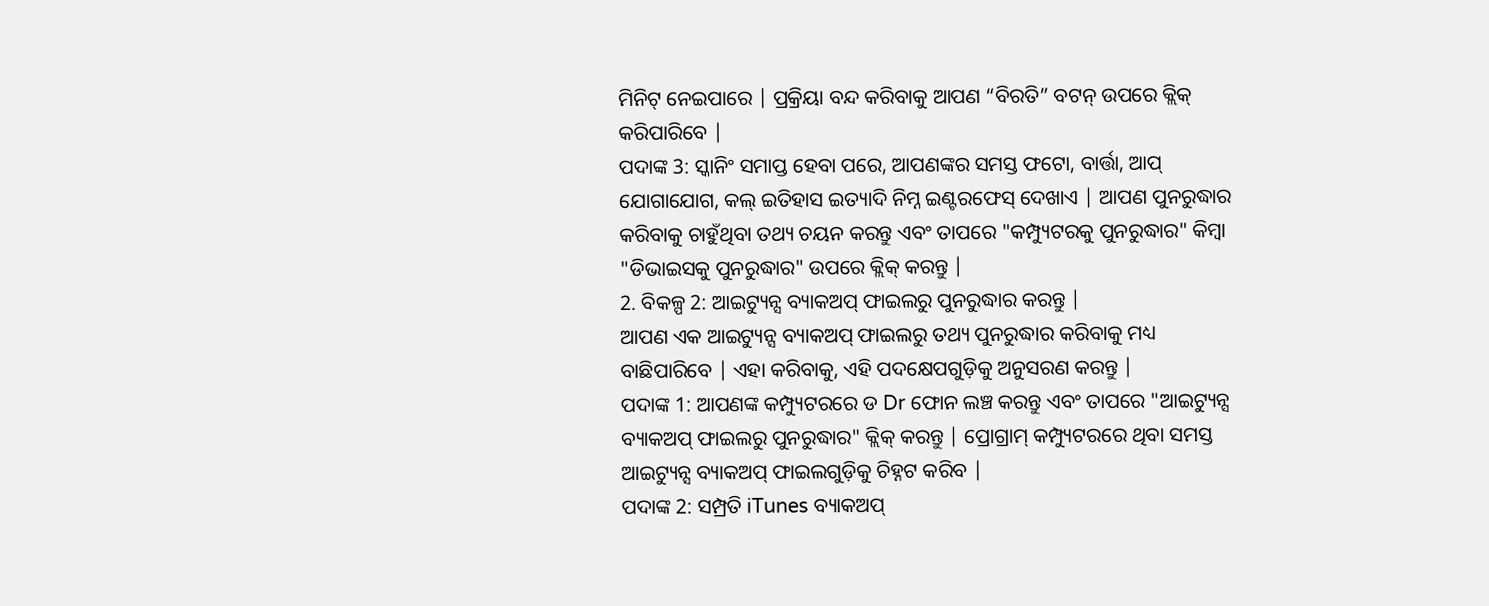ମିନିଟ୍ ନେଇପାରେ | ପ୍ରକ୍ରିୟା ବନ୍ଦ କରିବାକୁ ଆପଣ “ବିରତି” ବଟନ୍ ଉପରେ କ୍ଲିକ୍ କରିପାରିବେ |
ପଦାଙ୍କ 3: ସ୍କାନିଂ ସମାପ୍ତ ହେବା ପରେ, ଆପଣଙ୍କର ସମସ୍ତ ଫଟୋ, ବାର୍ତ୍ତା, ଆପ୍ ଯୋଗାଯୋଗ, କଲ୍ ଇତିହାସ ଇତ୍ୟାଦି ନିମ୍ନ ଇଣ୍ଟରଫେସ୍ ଦେଖାଏ | ଆପଣ ପୁନରୁଦ୍ଧାର କରିବାକୁ ଚାହୁଁଥିବା ତଥ୍ୟ ଚୟନ କରନ୍ତୁ ଏବଂ ତାପରେ "କମ୍ପ୍ୟୁଟରକୁ ପୁନରୁଦ୍ଧାର" କିମ୍ବା "ଡିଭାଇସକୁ ପୁନରୁଦ୍ଧାର" ଉପରେ କ୍ଲିକ୍ କରନ୍ତୁ |
2. ବିକଳ୍ପ 2: ଆଇଟ୍ୟୁନ୍ସ ବ୍ୟାକଅପ୍ ଫାଇଲରୁ ପୁନରୁଦ୍ଧାର କରନ୍ତୁ |
ଆପଣ ଏକ ଆଇଟ୍ୟୁନ୍ସ ବ୍ୟାକଅପ୍ ଫାଇଲରୁ ତଥ୍ୟ ପୁନରୁଦ୍ଧାର କରିବାକୁ ମଧ୍ୟ ବାଛିପାରିବେ | ଏହା କରିବାକୁ, ଏହି ପଦକ୍ଷେପଗୁଡ଼ିକୁ ଅନୁସରଣ କରନ୍ତୁ |
ପଦାଙ୍କ 1: ଆପଣଙ୍କ କମ୍ପ୍ୟୁଟରରେ ଡ Dr ଫୋନ ଲଞ୍ଚ କରନ୍ତୁ ଏବଂ ତାପରେ "ଆଇଟ୍ୟୁନ୍ସ ବ୍ୟାକଅପ୍ ଫାଇଲରୁ ପୁନରୁଦ୍ଧାର" କ୍ଲିକ୍ କରନ୍ତୁ | ପ୍ରୋଗ୍ରାମ୍ କମ୍ପ୍ୟୁଟରରେ ଥିବା ସମସ୍ତ ଆଇଟ୍ୟୁନ୍ସ ବ୍ୟାକଅପ୍ ଫାଇଲଗୁଡ଼ିକୁ ଚିହ୍ନଟ କରିବ |
ପଦାଙ୍କ 2: ସମ୍ପ୍ରତି iTunes ବ୍ୟାକଅପ୍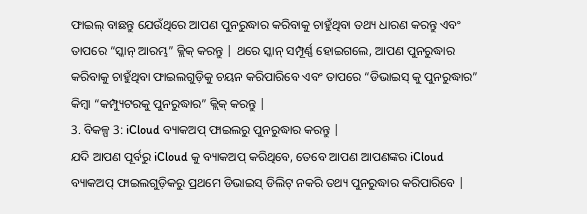ଫାଇଲ୍ ବାଛନ୍ତୁ ଯେଉଁଥିରେ ଆପଣ ପୁନରୁଦ୍ଧାର କରିବାକୁ ଚାହୁଁଥିବା ତଥ୍ୟ ଧାରଣ କରନ୍ତୁ ଏବଂ ତାପରେ “ସ୍କାନ୍ ଆରମ୍ଭ” କ୍ଲିକ୍ କରନ୍ତୁ | ଥରେ ସ୍କାନ୍ ସମ୍ପୂର୍ଣ୍ଣ ହୋଇଗଲେ, ଆପଣ ପୁନରୁଦ୍ଧାର କରିବାକୁ ଚାହୁଁଥିବା ଫାଇଲଗୁଡ଼ିକୁ ଚୟନ କରିପାରିବେ ଏବଂ ତାପରେ “ଡିଭାଇସ୍ କୁ ପୁନରୁଦ୍ଧାର” କିମ୍ବା “କମ୍ପ୍ୟୁଟରକୁ ପୁନରୁଦ୍ଧାର” କ୍ଲିକ୍ କରନ୍ତୁ |
3. ବିକଳ୍ପ 3: iCloud ବ୍ୟାକଅପ୍ ଫାଇଲରୁ ପୁନରୁଦ୍ଧାର କରନ୍ତୁ |
ଯଦି ଆପଣ ପୂର୍ବରୁ iCloud କୁ ବ୍ୟାକଅପ୍ କରିଥିବେ, ତେବେ ଆପଣ ଆପଣଙ୍କର iCloud ବ୍ୟାକଅପ୍ ଫାଇଲଗୁଡ଼ିକରୁ ପ୍ରଥମେ ଡିଭାଇସ୍ ଡିଲିଟ୍ ନକରି ତଥ୍ୟ ପୁନରୁଦ୍ଧାର କରିପାରିବେ |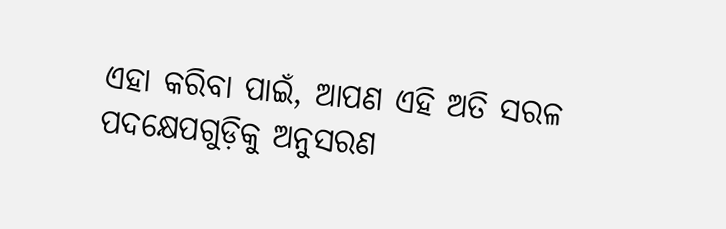ଏହା କରିବା ପାଇଁ, ଆପଣ ଏହି ଅତି ସରଳ ପଦକ୍ଷେପଗୁଡ଼ିକୁ ଅନୁସରଣ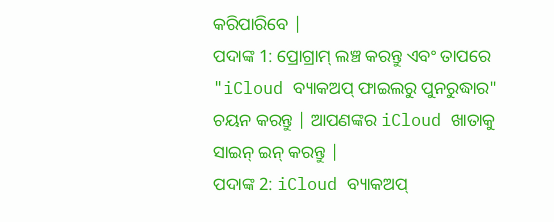କରିପାରିବେ |
ପଦାଙ୍କ 1: ପ୍ରୋଗ୍ରାମ୍ ଲଞ୍ଚ କରନ୍ତୁ ଏବଂ ତାପରେ "iCloud ବ୍ୟାକଅପ୍ ଫାଇଲରୁ ପୁନରୁଦ୍ଧାର" ଚୟନ କରନ୍ତୁ | ଆପଣଙ୍କର iCloud ଖାତାକୁ ସାଇନ୍ ଇନ୍ କରନ୍ତୁ |
ପଦାଙ୍କ 2: iCloud ବ୍ୟାକଅପ୍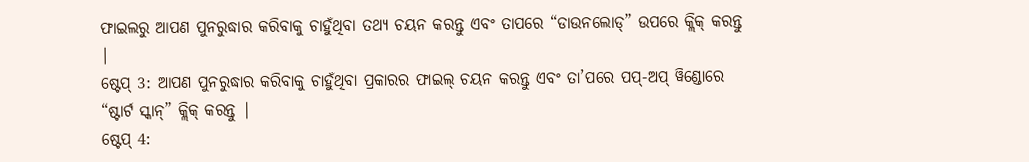ଫାଇଲରୁ ଆପଣ ପୁନରୁଦ୍ଧାର କରିବାକୁ ଚାହୁଁଥିବା ତଥ୍ୟ ଚୟନ କରନ୍ତୁ ଏବଂ ତାପରେ “ଡାଉନଲୋଡ୍” ଉପରେ କ୍ଲିକ୍ କରନ୍ତୁ |
ଷ୍ଟେପ୍ 3: ଆପଣ ପୁନରୁଦ୍ଧାର କରିବାକୁ ଚାହୁଁଥିବା ପ୍ରକାରର ଫାଇଲ୍ ଚୟନ କରନ୍ତୁ ଏବଂ ତା’ପରେ ପପ୍-ଅପ୍ ୱିଣ୍ଡୋରେ “ଷ୍ଟାର୍ଟ ସ୍କାନ୍” କ୍ଲିକ୍ କରନ୍ତୁ |
ଷ୍ଟେପ୍ 4: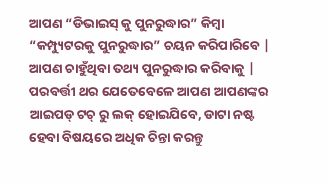ଆପଣ “ଡିଭାଇସ୍ କୁ ପୁନରୁଦ୍ଧାର” କିମ୍ବା “କମ୍ପ୍ୟୁଟରକୁ ପୁନରୁଦ୍ଧାର” ଚୟନ କରିପାରିବେ | ଆପଣ ଚାହୁଁଥିବା ତଥ୍ୟ ପୁନରୁଦ୍ଧାର କରିବାକୁ |
ପରବର୍ତ୍ତୀ ଥର ଯେତେବେଳେ ଆପଣ ଆପଣଙ୍କର ଆଇପଡ୍ ଟଚ୍ ରୁ ଲକ୍ ହୋଇଯିବେ, ଡାଟା ନଷ୍ଟ ହେବା ବିଷୟରେ ଅଧିକ ଚିନ୍ତା କରନ୍ତୁ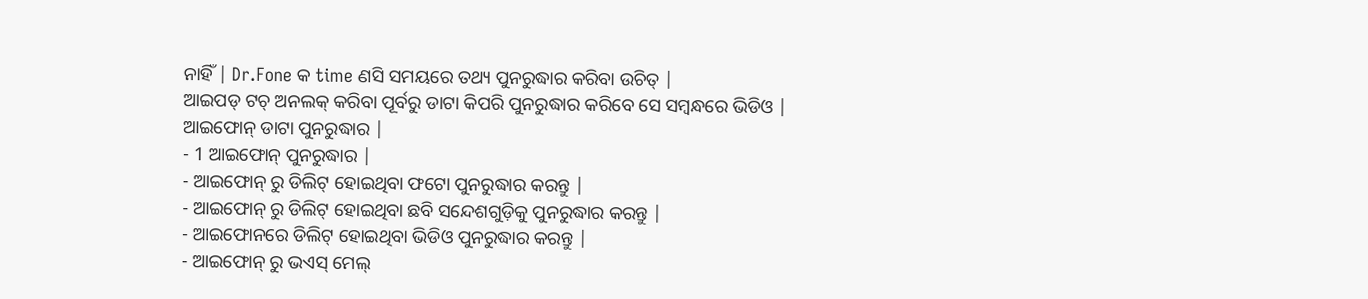ନାହିଁ | Dr.Fone କ time ଣସି ସମୟରେ ତଥ୍ୟ ପୁନରୁଦ୍ଧାର କରିବା ଉଚିତ୍ |
ଆଇପଡ୍ ଟଚ୍ ଅନଲକ୍ କରିବା ପୂର୍ବରୁ ଡାଟା କିପରି ପୁନରୁଦ୍ଧାର କରିବେ ସେ ସମ୍ବନ୍ଧରେ ଭିଡିଓ |
ଆଇଫୋନ୍ ଡାଟା ପୁନରୁଦ୍ଧାର |
- 1 ଆଇଫୋନ୍ ପୁନରୁଦ୍ଧାର |
- ଆଇଫୋନ୍ ରୁ ଡିଲିଟ୍ ହୋଇଥିବା ଫଟୋ ପୁନରୁଦ୍ଧାର କରନ୍ତୁ |
- ଆଇଫୋନ୍ ରୁ ଡିଲିଟ୍ ହୋଇଥିବା ଛବି ସନ୍ଦେଶଗୁଡ଼ିକୁ ପୁନରୁଦ୍ଧାର କରନ୍ତୁ |
- ଆଇଫୋନରେ ଡିଲିଟ୍ ହୋଇଥିବା ଭିଡିଓ ପୁନରୁଦ୍ଧାର କରନ୍ତୁ |
- ଆଇଫୋନ୍ ରୁ ଭଏସ୍ ମେଲ୍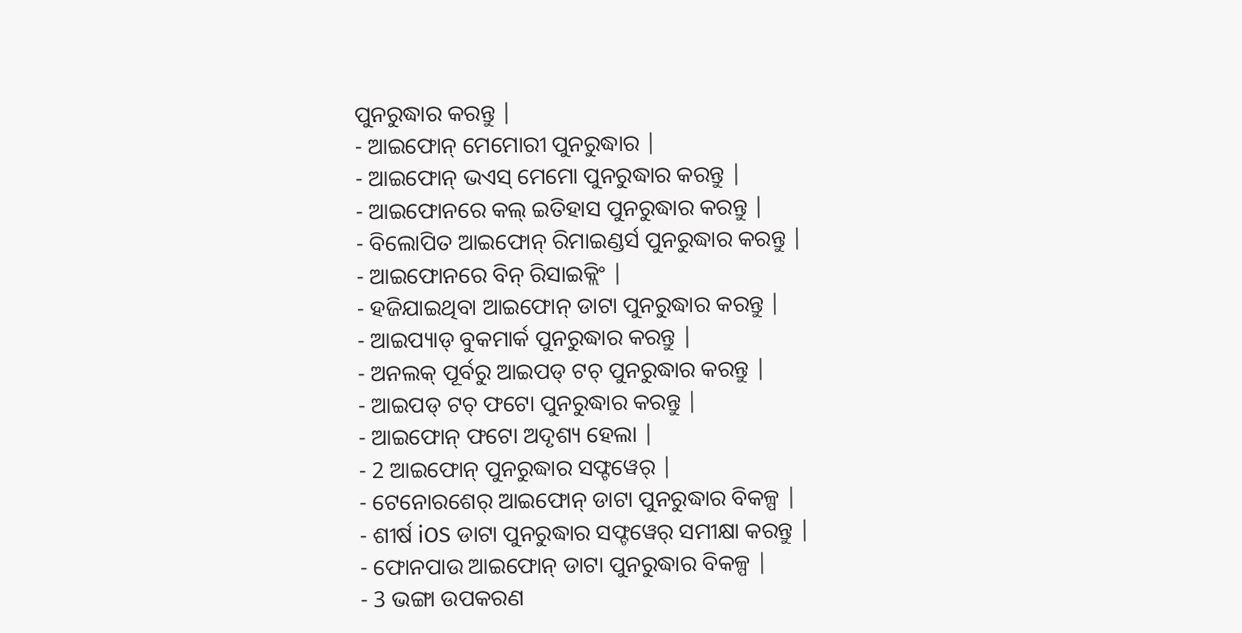ପୁନରୁଦ୍ଧାର କରନ୍ତୁ |
- ଆଇଫୋନ୍ ମେମୋରୀ ପୁନରୁଦ୍ଧାର |
- ଆଇଫୋନ୍ ଭଏସ୍ ମେମୋ ପୁନରୁଦ୍ଧାର କରନ୍ତୁ |
- ଆଇଫୋନରେ କଲ୍ ଇତିହାସ ପୁନରୁଦ୍ଧାର କରନ୍ତୁ |
- ବିଲୋପିତ ଆଇଫୋନ୍ ରିମାଇଣ୍ଡର୍ସ ପୁନରୁଦ୍ଧାର କରନ୍ତୁ |
- ଆଇଫୋନରେ ବିନ୍ ରିସାଇକ୍ଲିଂ |
- ହଜିଯାଇଥିବା ଆଇଫୋନ୍ ଡାଟା ପୁନରୁଦ୍ଧାର କରନ୍ତୁ |
- ଆଇପ୍ୟାଡ୍ ବୁକମାର୍କ ପୁନରୁଦ୍ଧାର କରନ୍ତୁ |
- ଅନଲକ୍ ପୂର୍ବରୁ ଆଇପଡ୍ ଟଚ୍ ପୁନରୁଦ୍ଧାର କରନ୍ତୁ |
- ଆଇପଡ୍ ଟଚ୍ ଫଟୋ ପୁନରୁଦ୍ଧାର କରନ୍ତୁ |
- ଆଇଫୋନ୍ ଫଟୋ ଅଦୃଶ୍ୟ ହେଲା |
- 2 ଆଇଫୋନ୍ ପୁନରୁଦ୍ଧାର ସଫ୍ଟୱେର୍ |
- ଟେନୋରଶେର୍ ଆଇଫୋନ୍ ଡାଟା ପୁନରୁଦ୍ଧାର ବିକଳ୍ପ |
- ଶୀର୍ଷ iOS ଡାଟା ପୁନରୁଦ୍ଧାର ସଫ୍ଟୱେର୍ ସମୀକ୍ଷା କରନ୍ତୁ |
- ଫୋନପାଉ ଆଇଫୋନ୍ ଡାଟା ପୁନରୁଦ୍ଧାର ବିକଳ୍ପ |
- 3 ଭଙ୍ଗା ଉପକରଣ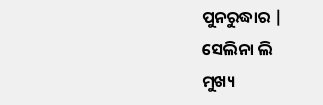ପୁନରୁଦ୍ଧାର |
ସେଲିନା ଲି
ମୁଖ୍ୟ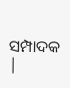ସମ୍ପାଦକ |